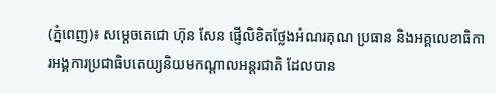(ភ្នំពេញ)៖ សម្តេចតេជោ ហ៊ុន សែន ផ្ញើលិខិតថ្លែងអំណរគុណ ប្រធាន និងអគ្គលេខាធិការអង្គការប្រជាធិបតេយ្យនិយមកណ្តាលអន្តរជាតិ ដែលបាន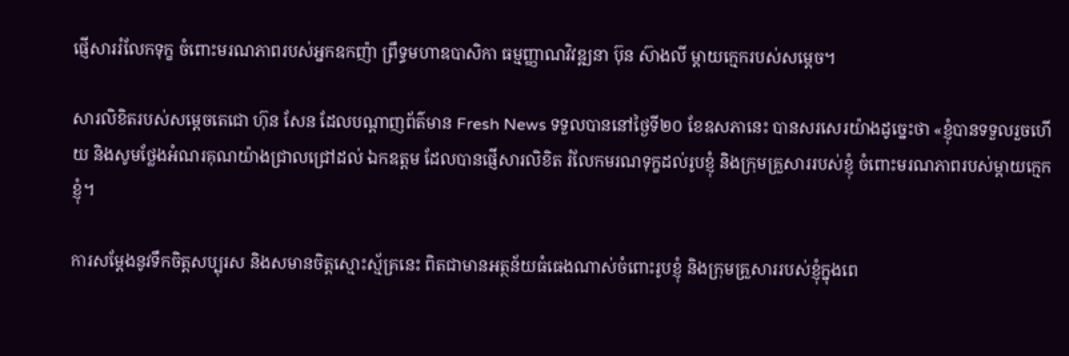ផ្ញើសាររំលែកទុក្ខ ចំពោះមរណភាពរបស់អ្នកឧកញ៉ា ព្រឹទ្ធមហាឧបាសិកា ធម្មញ្ញាណវិវឌ្ឍនា ប៊ុន ស៊ាងលី ម្តាយក្មេករបស់សម្តេច។

សារលិខិតរបស់សម្តេចតេជោ ហ៊ុន សែន ដែលបណ្តាញព័ត៌មាន Fresh News ទទួលបាននៅថ្ងៃទី២០ ខែឧសភានេះ បានសរសេរយ៉ាងដូច្នេះថា «ខ្ញុំបានទទួលរួចហើយ និងសូមថ្លែងអំណរគុណយ៉ាងជ្រាលជ្រៅដល់ ឯកឧត្តម ដែលបានផ្ញើសារលិខិត រំលែកមរណទុក្ខដល់រូបខ្ញុំ និងក្រុមគ្រួសាររបស់ខ្ញុំ ចំពោះមរណភាពរបស់ម្ដាយក្មេកខ្ញុំ។

ការសម្ដែងនូវទឹកចិត្តសប្បុរស និងសមានចិត្តស្មោះស្ម័គ្រនេះ ពិតជាមានអត្ថន័យធំធេងណាស់ចំពោះរូបខ្ញុំ និងក្រុមគ្រួសាររបស់ខ្ញុំក្នុងពេ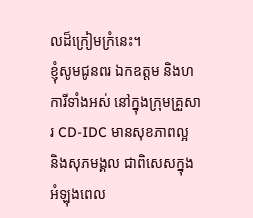លដ៏ក្រៀមក្រំនេះ។
ខ្ញុំសូមជូនពរ ឯកឧត្តម និងហការីទាំងអស់ នៅក្នុងក្រុមគ្រួសារ CD-IDC មានសុខភាពល្អ និងសុភមង្គល ជាពិសេសក្នុងអំឡុងពេល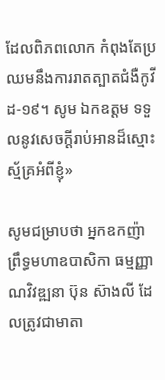ដែលពិភពលោក កំពុងតែប្រឈមនឹងការរាតត្បាតជំងឺកូវីដ-១៩។ សូម ឯកឧត្តម ទទួលនូវសេចក្ដីរាប់អានដ៏ស្មោះស្ម័គ្រអំពីខ្ញុំ»

សូមជម្រាបថា អ្នកឧកញ៉ា ព្រឹទ្ធមហាឧបាសិកា ធម្មញ្ញាណវិវឌ្ឍនា ប៊ុន ស៊ាងលី ដែលត្រូវជាមាតា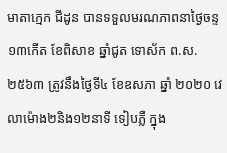មាតាក្មេក ជីដូន បានទទួលមរណភាពនាថ្ងៃចន្ទ ១៣កើត ខែពិសាខ ឆ្នាំជូត ទោស័ក ព.ស.២៥៦៣ ត្រូវនឹងថ្ងៃទី៤ ខែឧសភា ឆ្នាំ ២០២០ វេលាម៉ោង២និង១២នាទី ទៀបភ្លឺ ក្នុង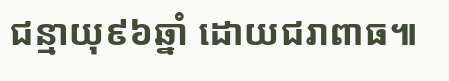ជន្មាយុ៩៦ឆ្នាំ ដោយជរាពាធ៕